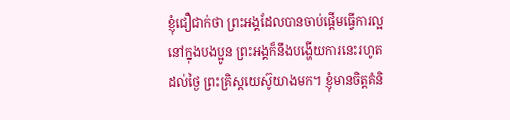ខ្ញុំជឿជាក់ថា ព្រះអង្គដែលបានចាប់ផ្ដើមធ្វើការល្អនៅក្នុងបងប្អូន ព្រះអង្គក៏នឹងបង្ហើយការនេះរហូតដល់ថ្ងៃ ព្រះគ្រិស្តយេស៊ូយាងមក។ ខ្ញុំមានចិត្តគំនិ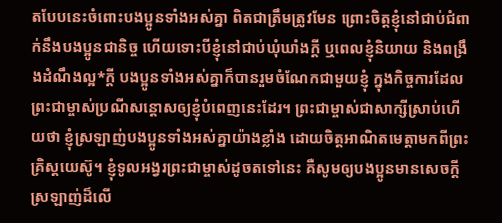តបែបនេះចំពោះបងប្អូនទាំងអស់គ្នា ពិតជាត្រឹមត្រូវមែន ព្រោះចិត្តខ្ញុំនៅជាប់ជំពាក់នឹងបងប្អូនជានិច្ច ហើយទោះបីខ្ញុំនៅជាប់ឃុំឃាំងក្ដី ឬពេលខ្ញុំនិយាយ និងពង្រឹងដំណឹងល្អ*ក្ដី បងប្អូនទាំងអស់គ្នាក៏បានរួមចំណែកជាមួយខ្ញុំ ក្នុងកិច្ចការដែលព្រះជាម្ចាស់ប្រណីសន្ដោសឲ្យខ្ញុំបំពេញនេះដែរ។ ព្រះជាម្ចាស់ជាសាក្សីស្រាប់ហើយថា ខ្ញុំស្រឡាញ់បងប្អូនទាំងអស់គ្នាយ៉ាងខ្លាំង ដោយចិត្តអាណិតមេត្តាមកពីព្រះគ្រិស្តយេស៊ូ។ ខ្ញុំទូលអង្វរព្រះជាម្ចាស់ដូចតទៅនេះ គឺសូមឲ្យបងប្អូនមានសេចក្ដីស្រឡាញ់ដ៏លើ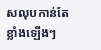សលុបកាន់តែខ្លាំងឡើងៗ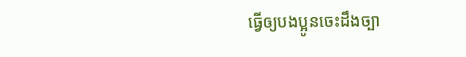ធ្វើឲ្យបងប្អូនចេះដឹងច្បា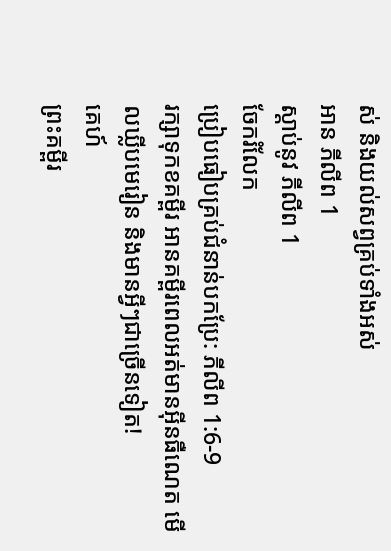ស់ និងយល់សព្វគ្រប់ទាំងអស់
អាន ភីលីព 1
ស្ដាប់នូវ ភីលីព 1
ចែករំលែក
ប្រៀបធៀបគ្រប់ជំនាន់បកប្រែ: ភីលីព 1:6-9
រក្សាទុកខគម្ពីរ អានគម្ពីរពេលអត់មានអ៊ីនធឺណេត មើលឃ្លីបមេរៀន និងមានអ្វីៗជាច្រើនទៀត!
គេហ៍
ព្រះគម្ពីរ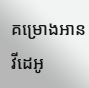គម្រោងអាន
វីដេអូ